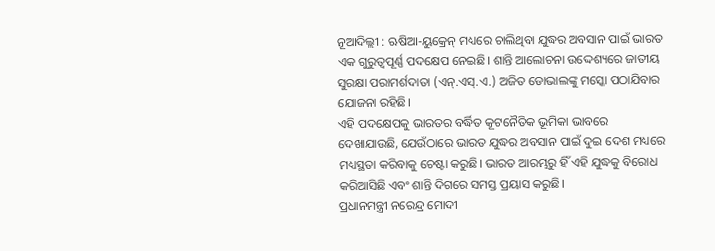ନୂଆଦିଲ୍ଲୀ : ଋଷିଆ-ୟୁକ୍ରେନ୍ ମଧ୍ୟରେ ଚାଲିଥିବା ଯୁଦ୍ଧର ଅବସାନ ପାଇଁ ଭାରତ ଏକ ଗୁରୁତ୍ୱପୂର୍ଣ୍ଣ ପଦକ୍ଷେପ ନେଇଛି। ଶାନ୍ତି ଆଲୋଚନା ଉଦ୍ଦେଶ୍ୟରେ ଜାତୀୟ ସୁରକ୍ଷା ପରାମର୍ଶଦାତା (ଏନ୍.ଏସ୍.ଏ.) ଅଜିତ ଡୋଭାଲଙ୍କୁ ମସ୍କୋ ପଠାଯିବାର ଯୋଜନା ରହିଛି।
ଏହି ପଦକ୍ଷେପକୁ ଭାରତର ବର୍ଦ୍ଧିତ କୂଟନୈତିକ ଭୂମିକା ଭାବରେ ଦେଖାଯାଉଛି, ଯେଉଁଠାରେ ଭାରତ ଯୁଦ୍ଧର ଅବସାନ ପାଇଁ ଦୁଇ ଦେଶ ମଧ୍ୟରେ ମଧ୍ୟସ୍ଥତା କରିବାକୁ ଚେଷ୍ଟା କରୁଛି। ଭାରତ ଆରମ୍ଭରୁ ହିଁ ଏହି ଯୁଦ୍ଧକୁ ବିରୋଧ କରିଆସିଛି ଏବଂ ଶାନ୍ତି ଦିଗରେ ସମସ୍ତ ପ୍ରୟାସ କରୁଛି।
ପ୍ରଧାନମନ୍ତ୍ରୀ ନରେନ୍ଦ୍ର ମୋଦୀ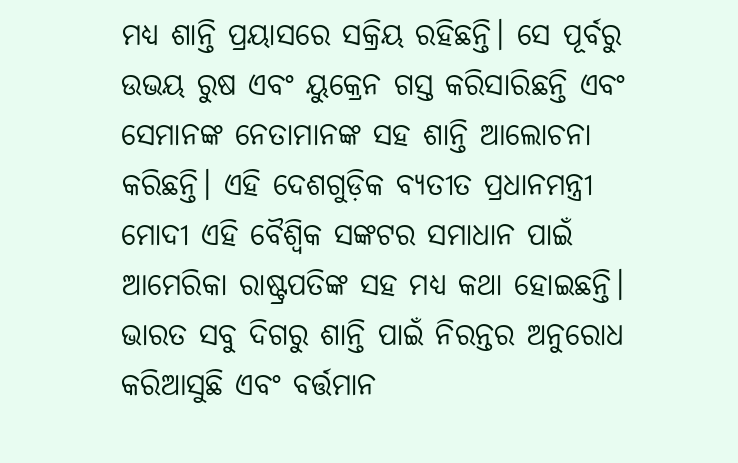ମଧ୍ୟ ଶାନ୍ତି ପ୍ରୟାସରେ ସକ୍ରିୟ ରହିଛନ୍ତି। ସେ ପୂର୍ବରୁ ଉଭୟ ରୁଷ ଏବଂ ୟୁକ୍ରେନ ଗସ୍ତ କରିସାରିଛନ୍ତି ଏବଂ ସେମାନଙ୍କ ନେତାମାନଙ୍କ ସହ ଶାନ୍ତି ଆଲୋଚନା କରିଛନ୍ତି। ଏହି ଦେଶଗୁଡ଼ିକ ବ୍ୟତୀତ ପ୍ରଧାନମନ୍ତ୍ରୀ ମୋଦୀ ଏହି ବୈଶ୍ୱିକ ସଙ୍କଟର ସମାଧାନ ପାଇଁ ଆମେରିକା ରାଷ୍ଟ୍ରପତିଙ୍କ ସହ ମଧ୍ୟ କଥା ହୋଇଛନ୍ତି। ଭାରତ ସବୁ ଦିଗରୁ ଶାନ୍ତି ପାଇଁ ନିରନ୍ତର ଅନୁରୋଧ କରିଆସୁଛି ଏବଂ ବର୍ତ୍ତମାନ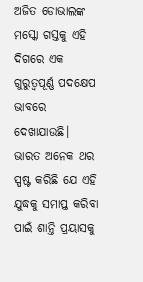ଅଜିତ ଡୋଭାଲଙ୍କ ମସ୍କୋ ଗସ୍ତକୁ ଏହି ଦିଗରେ ଏକ ଗୁରୁତ୍ୱପୂର୍ଣ୍ଣ ପଦକ୍ଷେପ ଭାବରେ ଦେଖାଯାଉଛି।
ଭାରତ ଅନେକ ଥର ସ୍ପଷ୍ଟ କରିଛି ଯେ ଏହି ଯୁଦ୍ଧକୁ ସମାପ୍ତ କରିବା ପାଇଁ ଶାନ୍ତି ପ୍ରୟାସକୁ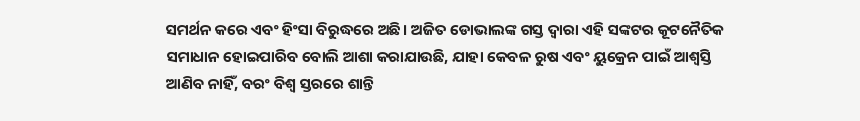ସମର୍ଥନ କରେ ଏବଂ ହିଂସା ବିରୁଦ୍ଧରେ ଅଛି। ଅଜିତ ଡୋଭାଲଙ୍କ ଗସ୍ତ ଦ୍ୱାରା ଏହି ସଙ୍କଟର କୂଟନୈତିକ ସମାଧାନ ହୋଇପାରିବ ବୋଲି ଆଶା କରାଯାଉଛି, ଯାହା କେବଳ ରୁଷ ଏବଂ ୟୁକ୍ରେନ ପାଇଁ ଆଶ୍ୱସ୍ତି ଆଣିବ ନାହିଁ, ବରଂ ବିଶ୍ୱ ସ୍ତରରେ ଶାନ୍ତି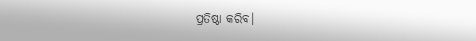ପ୍ରତିଷ୍ଠା କରିବ।